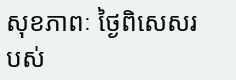សុខភាពៈ ថ្ងៃពិសេសរបស់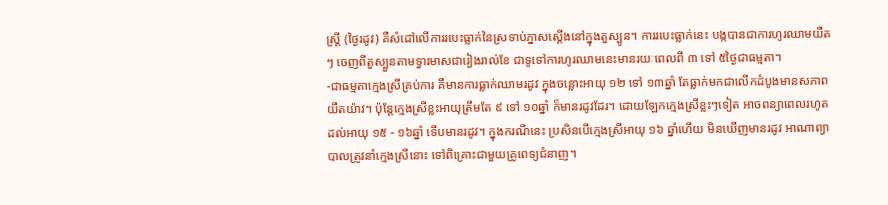ស្រ្តី (ថ្ងៃរដូវ) គឺសំដៅលើការរបេះធ្លាក់នៃស្រទាប់ភ្នាសស្តើងនៅក្នុងតួស្បូន។ ការរបេះធ្លាក់នេះ បង្កបានជាការហូរឈាមយឺតៗ ចេញពីតួស្បួនតាមទ្វារមាសជារៀងរាល់ខែ ជាទូទៅការហូរឈាមនេះមានរយៈពេលពី ៣ ទៅ ៥ថ្ងៃជាធម្មតា។
-ជាធម្មតាក្មេងស្រីគ្រប់ការ គឺមានការធ្លាក់ឈាមរដូវ ក្នុងចន្លោះអាយុ ១២ ទៅ ១៣ឆ្នាំ តែធ្លាក់មកជាលើកដំបូងមានសភាពយឺតយ៉ាវ។ ប៉ុន្តែក្មេងស្រីខ្លះអាយុត្រឹមតែ ៩ ទៅ ១០ឆ្នាំ ក៏មានរដូវដែរ។ ដោយឡែកក្មេងស្រីខ្លះៗទៀត អាចពន្យាពេលរហូតដល់អាយុ ១៥ - ១៦ឆ្នាំ ទើបមានរដូវ។ ក្នុងករណីនេះ ប្រសិនបើក្មេងស្រីអាយុ ១៦ ឆ្នាំហើយ មិនឃើញមានរដូវ អាណាព្យាបាលត្រូវនាំក្មេងស្រីនោះ ទៅពិគ្រោះជាមួយគ្រូពេទ្យជំនាញ។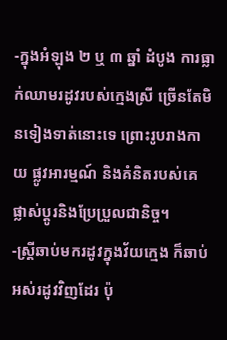-ក្នុងអំឡុង ២ ឬ ៣ ឆ្នាំ ដំបូង ការធ្លាក់ឈាមរដូវរបស់ក្មេងស្រី ច្រើនតែមិនទៀងទាត់នោះទេ ព្រោះរូបរាងកាយ ផ្លូវអារម្មណ៍ និងគំនិតរបស់គេ ផ្លាស់ប្ដូរនិងប្រែប្រួលជានិច្ច។
-ស្ត្រីឆាប់មករដូវក្នុងវ័យក្មេង ក៏ឆាប់អស់រដូវវិញដែរ ប៉ុ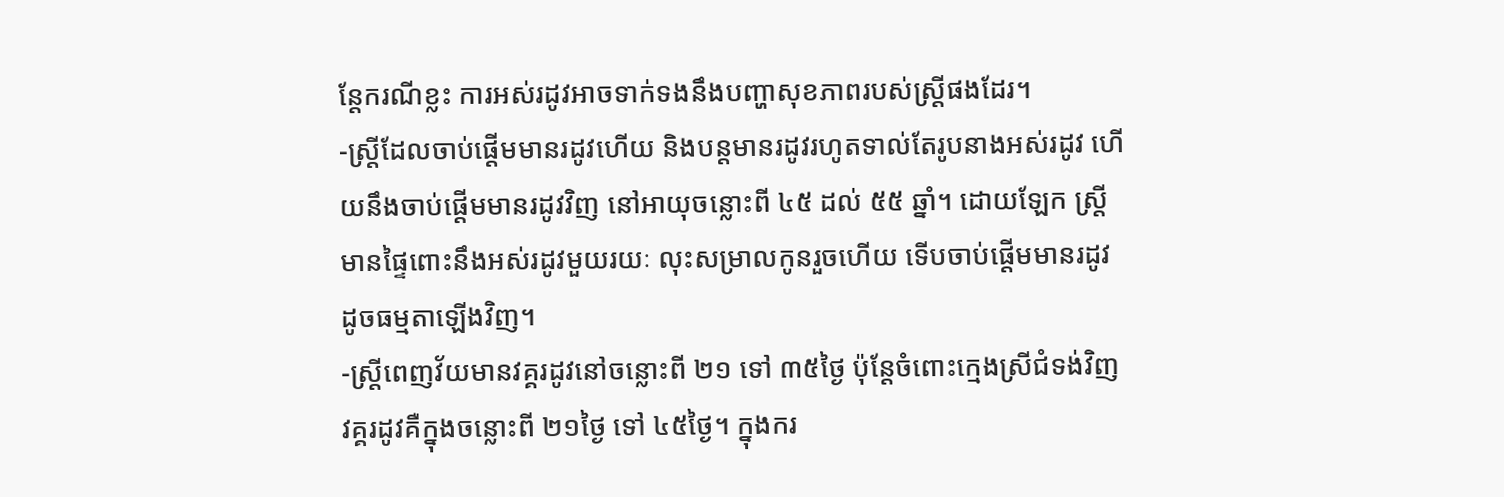ន្តែករណីខ្លះ ការអស់រដូវអាចទាក់ទងនឹងបញ្ហាសុខភាពរបស់ស្រ្តីផងដែរ។
-ស្រ្តីដែលចាប់ផ្ដើមមានរដូវហើយ និងបន្តមានរដូវរហូតទាល់តែរូបនាងអស់រដូវ ហើយនឹងចាប់ផ្ដើមមានរដូវវិញ នៅអាយុចន្លោះពី ៤៥ ដល់ ៥៥ ឆ្នាំ។ ដោយឡែក ស្រ្តីមានផ្ទៃពោះនឹងអស់រដូវមួយរយៈ លុះសម្រាលកូនរួចហើយ ទើបចាប់ផ្ដើមមានរដូវដូចធម្មតាឡើងវិញ។
-ស្រ្តីពេញវ័យមានវគ្គរដូវនៅចន្លោះពី ២១ ទៅ ៣៥ថ្ងៃ ប៉ុន្តែចំពោះក្មេងស្រីជំទង់វិញ វគ្គរដូវគឺក្នុងចន្លោះពី ២១ថ្ងៃ ទៅ ៤៥ថ្ងៃ។ ក្នុងករ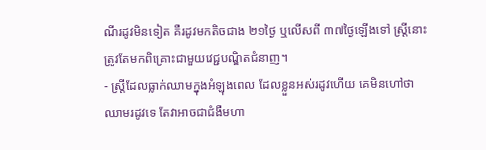ណីរដូវមិនទៀត គឺរដូវមកតិចជាង ២១ថ្ងៃ ឬលើសពី ៣៧ថ្ងៃឡើងទៅ ស្ត្រីនោះត្រូវតែមកពិគ្រោះជាមួយវេជ្ជបណ្ឌិតជំនាញ។
- ស្រ្តីដែលធ្លាក់ឈាមក្នុងអំឡុងពេល ដែលខ្លួនអស់រដូវហើយ គេមិនហៅថា ឈាមរដូវទេ តែវាអាចជាជំងឺមហា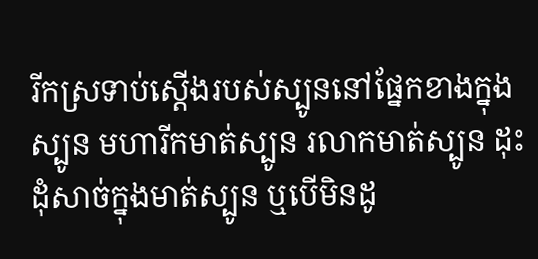រីកស្រទាប់ស្តើងរបស់ស្បូននៅផ្នែកខាងក្នុងស្បូន មហារីកមាត់ស្បូន រលាកមាត់ស្បូន ដុះដុំសាច់ក្នុងមាត់ស្បូន ឬបើមិនដូ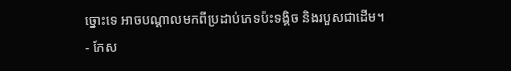ច្នោះទេ អាចបណ្ដាលមកពីប្រដាប់ភេទប៉ះទង្គិច និងរបួសជាដើម។
- កែស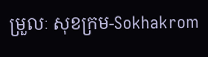ម្រួលៈ សុខក្រម-Sokhakrom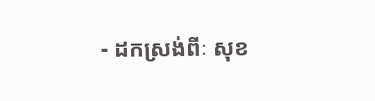- ដកស្រង់ពីៈ សុខ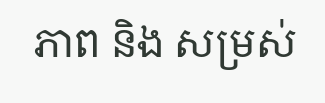ភាព និង សម្រស់